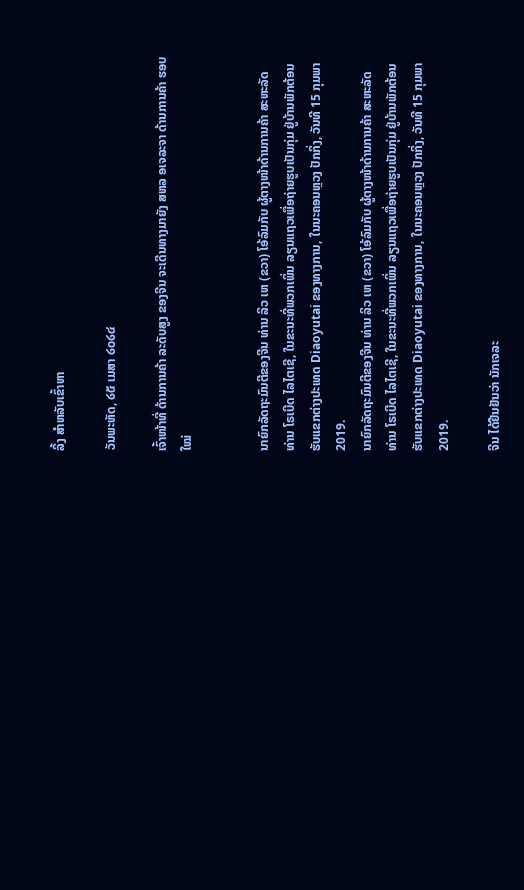ລິ້ງ ສຳຫລັບເຂົ້າຫາ

ວັນພະຫັດ, ໒໕ ເມສາ ໒໐໒໔

ເຈົ້າໜ້າທີ່ ດ້ານການຄ້າ ລະດັບສູງ ຂອງຈີນ ຈະເດີນທາງມາຍັງ ສຫລ ອເຈລະຈາ ດ້ານການຄ້າ ຮອບໃໝ່


ນາຍົກລັດຖະມົນຕີຂອງຈີນ ທ່ານ ລິວ ເຫ (ຂວາ) ໂອ້ລົມກັບ ຜູ້ຕາງໜ້າດ້ານການຄ້າ ສະຫະລັດ ທ່ານ ໂຣເບີດ ໄລໄຕເຊີ, ໃນຂະນະທີ່ພວກເພິ່ນ ລຽນແຖວເພື່ອຖ່າຍຮູບເປັນກຸ່ມ ຢູ່ບ້ານພັກຕ້ອນຮັບແຂກຕ່າງປະເທດ Diaoyutai ຂອງທາງການ, ໃນນະຄອນຫຼວງ ປັກກິ່ງ, ວັນທີ 15 ກຸມພາ 2019.
ນາຍົກລັດຖະມົນຕີຂອງຈີນ ທ່ານ ລິວ ເຫ (ຂວາ) ໂອ້ລົມກັບ ຜູ້ຕາງໜ້າດ້ານການຄ້າ ສະຫະລັດ ທ່ານ ໂຣເບີດ ໄລໄຕເຊີ, ໃນຂະນະທີ່ພວກເພິ່ນ ລຽນແຖວເພື່ອຖ່າຍຮູບເປັນກຸ່ມ ຢູ່ບ້ານພັກຕ້ອນຮັບແຂກຕ່າງປະເທດ Diaoyutai ຂອງທາງການ, ໃນນະຄອນຫຼວງ ປັກກິ່ງ, ວັນທີ 15 ກຸມພາ 2019.

ຈີນ ໄດ້ຢືນຢັນວ່າ ນັກເຈລະ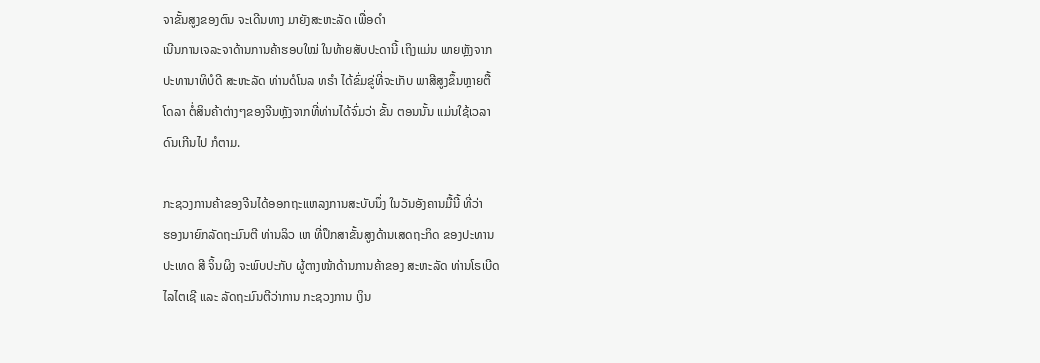ຈາຂັ້ນສູງຂອງຕົນ ຈະເດີນທາງ ມາຍັງສະຫະລັດ ເພື່ອດຳ
ເນີນການເຈລະຈາດ້ານການຄ້າຮອບໃໝ່ ໃນທ້າຍສັບປະດານີ້ ເຖິງແມ່ນ ພາຍຫຼັງຈາກ
ປະທານາທິບໍດີ ສະຫະລັດ ທ່ານດໍໂນລ ທຣຳ ໄດ້ຂົ່ມຂູ່ທີ່ຈະເກັບ ພາສີສູງຂຶ້ນຫຼາຍຕື້
ໂດລາ ຕໍ່ສິນຄ້າຕ່າງໆຂອງຈີນຫຼັງຈາກທີ່ທ່ານໄດ້ຈົ່ມວ່າ ຂັ້ນ ຕອນນັ້ນ ແມ່ນໃຊ້ເວລາ
ດົນເກີນໄປ ກໍຕາມ.

ກະຊວງການຄ້າຂອງຈີນໄດ້ອອກຖະແຫລງການສະບັບນຶ່ງ ໃນວັນອັງຄານມື້ນີ້ ທີ່ວ່າ
ຮອງນາຍົກລັດຖະມົນຕີ ທ່ານລິວ ເຫ ທີ່ປຶກສາຂັ້ນສູງດ້ານເສດຖະກິດ ຂອງປະທານ
ປະເທດ ສີ ຈິ້ນຜິງ ຈະພົບປະກັບ ຜູ້ຕາງໜ້າດ້ານການຄ້າຂອງ ສະຫະລັດ ທ່ານໂຣເບີດ
ໄລໄຕເຊີ ແລະ ລັດຖະມົນຕີວ່າການ ກະຊວງການ ເງິນ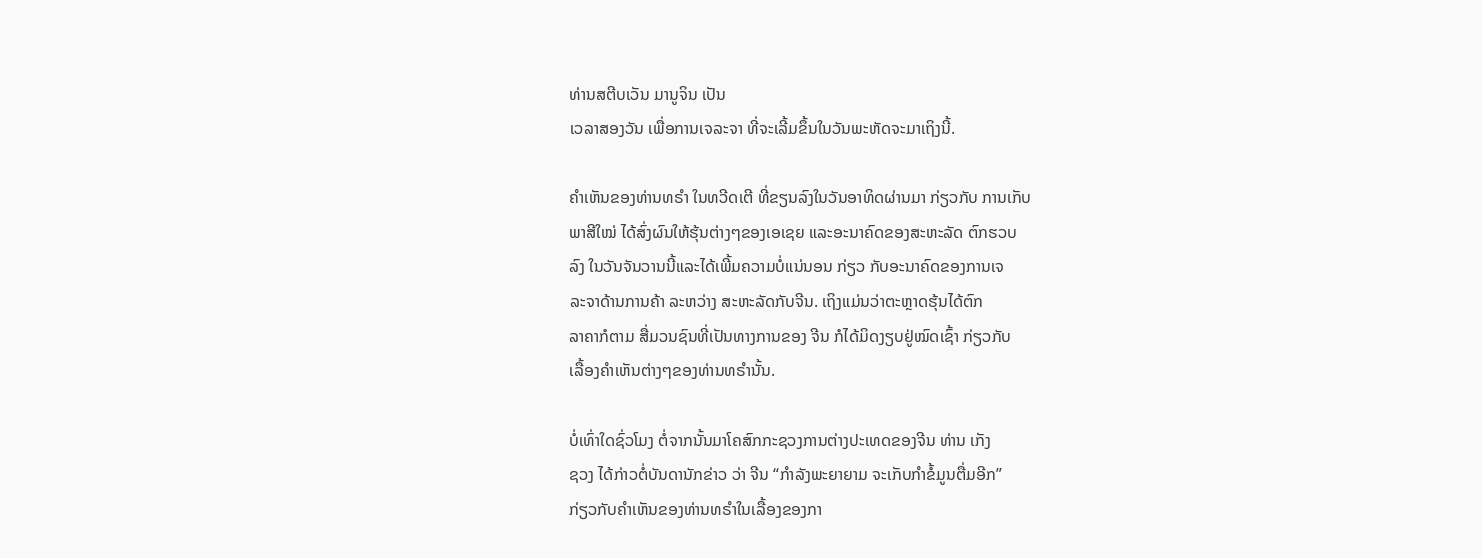ທ່ານສຕີບເວັນ ມານູຈິນ ເປັນ
ເວລາສອງວັນ ເພື່ອການເຈລະຈາ ທີ່ຈະເລີ້ມຂຶ້ນໃນວັນພະຫັດຈະມາເຖິງນີ້.

ຄຳເຫັນຂອງທ່ານທຣຳ ໃນທວີດເຕີ ທີ່ຂຽນລົງໃນວັນອາທິດຜ່ານມາ ກ່ຽວກັບ ການເກັບ
ພາສີໃໝ່ ໄດ້ສົ່ງຜົນໃຫ້ຮຸ້ນຕ່າງໆຂອງເອເຊຍ ແລະອະນາຄົດຂອງສະຫະລັດ ຕົກຮວບ
ລົງ ໃນວັນຈັນວານນີ້ແລະໄດ້ເພີ້ມຄວາມບໍ່ແນ່ນອນ ກ່ຽວ ກັບອະນາຄົດຂອງການເຈ
ລະຈາດ້ານການຄ້າ ລະຫວ່າງ ສະຫະລັດກັບຈີນ. ເຖິງແມ່ນວ່າຕະຫຼາດຮຸ້ນໄດ້ຕົກ
ລາຄາກໍຕາມ ສື່ມວນຊົນທີ່ເປັນທາງການຂອງ ຈີນ ກໍໄດ້ມິດງຽບຢູ່ໝົດເຊົ້າ ກ່ຽວກັບ
ເລື້ອງຄຳເຫັນຕ່າງໆຂອງທ່ານທຣຳນັ້ນ.

ບໍ່ເທົ່າໃດຊົ່ວໂມງ ຕໍ່ຈາກນັ້ນມາໂຄສົກກະຊວງການຕ່າງປະເທດຂອງຈີນ ທ່ານ ເກັງ
ຊວງ ໄດ້ກ່າວຕໍ່ບັນດານັກຂ່າວ ວ່າ ຈີນ “ກຳລັງພະຍາຍາມ ຈະເກັບກຳຂໍ້ມູນຕື່ມອີກ”
ກ່ຽວກັບຄຳເຫັນຂອງທ່ານທຣຳໃນເລື້ອງຂອງກາ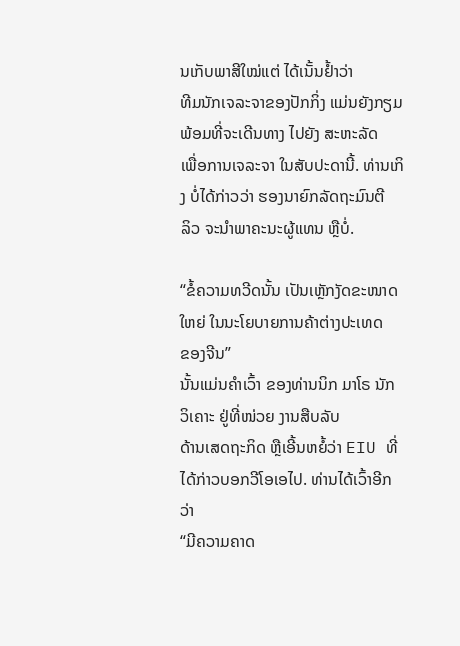ນເກັບພາສີໃໝ່ແຕ່ ໄດ້ເນັ້ນຢ້ຳວ່າ
ທີມນັກເຈລະຈາຂອງປັກກິ່ງ ແມ່ນຍັງກຽມພ້ອມທີ່ຈະເດີນທາງ ໄປຍັງ ສະຫະລັດ
ເພື່ອການເຈລະຈາ ໃນສັບປະດານີ້. ທ່ານເກິງ ບໍ່ໄດ້ກ່າວວ່າ ຮອງນາຍົກລັດຖະມົນຕີ
ລິວ ຈະນຳພາຄະນະຜູ້ແທນ ຫຼືບໍ່.

“ຂໍ້ຄວາມທວີດນັ້ນ ເປັນເຫຼັກງັດຂະໜາດໃຫຍ່ ໃນນະໂຍບາຍການຄ້າຕ່າງປະເທດ
ຂອງຈີນ”
ນັ້ນແມ່ນຄຳເວົ້າ ຂອງທ່ານນິກ ມາໂຣ ນັກວິເຄາະ ຢູ່ທີ່ໜ່ວຍ ງານສືບລັບ
ດ້ານເສດຖະກິດ ຫຼືເອີ້ນຫຍໍ້ວ່າ EIU ທີ່ໄດ້ກ່າວບອກວີໂອເອໄປ. ທ່ານໄດ້ເວົ້າອີກວ່າ
“ມີຄວາມຄາດ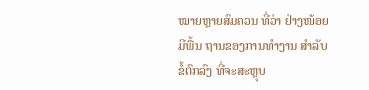ໝາຍຫຼາຍສົມຄວນ ທີ່ວ່າ ຢ່າງໜ້ອຍມີພື້ນ ຖານຂອງການທຳງານ ສຳລັບຂໍ້ຕົກລົງ ທີ່ຈະສະຫຼຸບ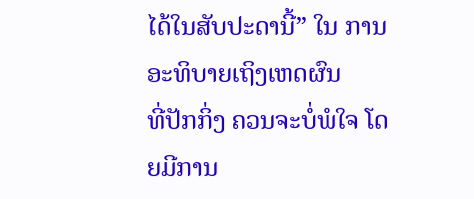ໄດ້ໃນສັບປະດານີ້” ໃນ ການອະທິບາຍເຖິງເຫດຜົນ
ທີ່ປັກກິ່ງ ຄວນຈະບໍ່ພໍໃຈ ໂດຍມີການ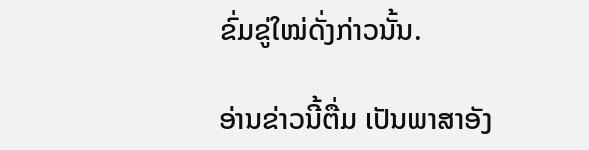ຂົ່ມຂູ່ໃໝ່ດັ່ງກ່າວນັ້ນ.

ອ່ານຂ່າວນີ້ຕື່ມ ເປັນພາສາອັງ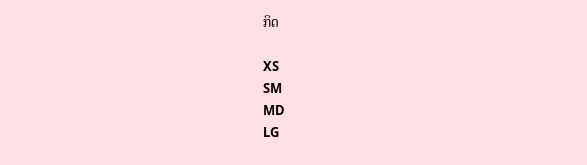ກິດ

XS
SM
MD
LG